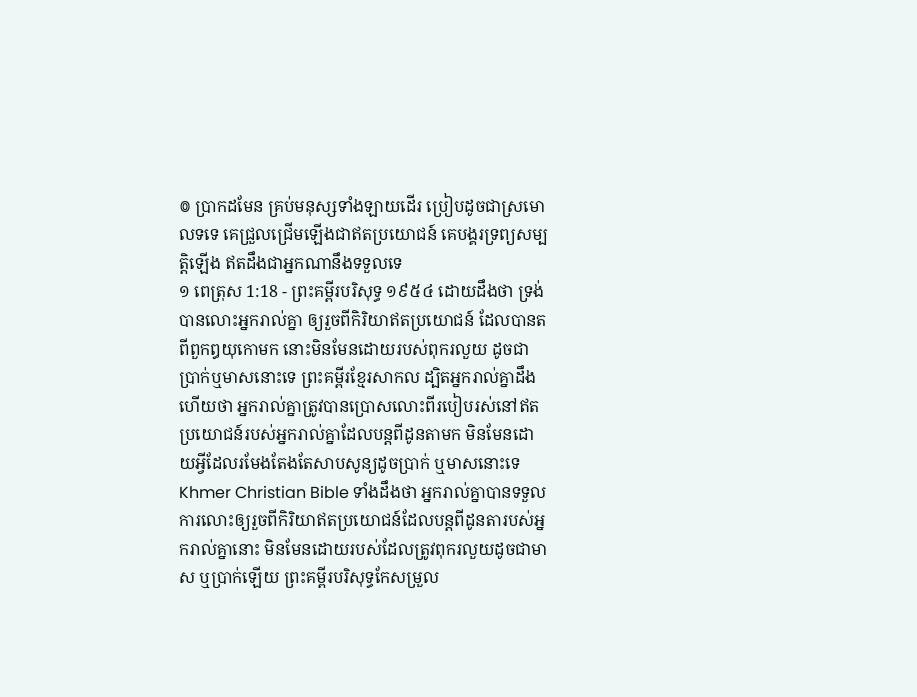៙ ប្រាកដមែន គ្រប់មនុស្សទាំងឡាយដើរ ប្រៀបដូចជាស្រមោលទទេ គេជ្រួលជ្រើមឡើងជាឥតប្រយោជន៍ គេបង្គរទ្រព្យសម្បត្តិឡើង ឥតដឹងជាអ្នកណានឹងទទួលទេ
១ ពេត្រុស 1:18 - ព្រះគម្ពីរបរិសុទ្ធ ១៩៥៤ ដោយដឹងថា ទ្រង់បានលោះអ្នករាល់គ្នា ឲ្យរួចពីកិរិយាឥតប្រយោជន៍ ដែលបានតពីពួកឰយុកោមក នោះមិនមែនដោយរបស់ពុករលួយ ដូចជាប្រាក់ឬមាសនោះទេ ព្រះគម្ពីរខ្មែរសាកល ដ្បិតអ្នករាល់គ្នាដឹងហើយថា អ្នករាល់គ្នាត្រូវបានប្រោសលោះពីរបៀបរស់នៅឥតប្រយោជន៍របស់អ្នករាល់គ្នាដែលបន្តពីដូនតាមក មិនមែនដោយអ្វីដែលរមែងតែងតែសាបសូន្យដូចប្រាក់ ឬមាសនោះទេ Khmer Christian Bible ទាំងដឹងថា អ្នករាល់គ្នាបានទទួលការលោះឲ្យរួចពីកិរិយាឥតប្រយោជន៍ដែលបន្ដពីដូនតារបស់អ្នករាល់គ្នានោះ មិនមែនដោយរបស់ដែលត្រូវពុករលួយដូចជាមាស ឬប្រាក់ឡើយ ព្រះគម្ពីរបរិសុទ្ធកែសម្រួល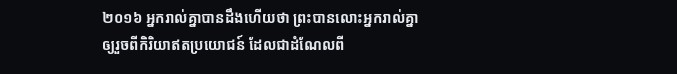២០១៦ អ្នករាល់គ្នាបានដឹងហើយថា ព្រះបានលោះអ្នករាល់គ្នាឲ្យរួចពីកិរិយាឥតប្រយោជន៍ ដែលជាដំណែលពី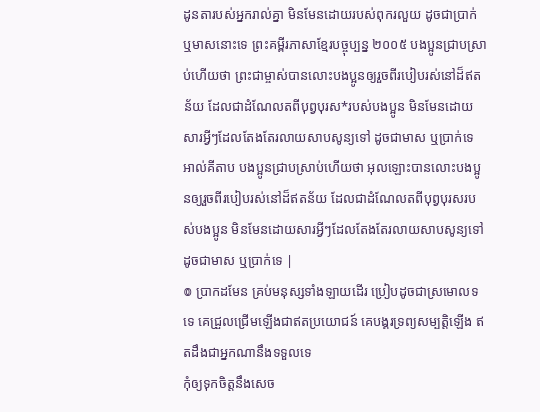ដូនតារបស់អ្នករាល់គ្នា មិនមែនដោយរបស់ពុករលួយ ដូចជាប្រាក់ ឬមាសនោះទេ ព្រះគម្ពីរភាសាខ្មែរបច្ចុប្បន្ន ២០០៥ បងប្អូនជ្រាបស្រាប់ហើយថា ព្រះជាម្ចាស់បានលោះបងប្អូនឲ្យរួចពីរបៀបរស់នៅដ៏ឥតន័យ ដែលជាដំណែលតពីបុព្វបុរស*របស់បងប្អូន មិនមែនដោយសារអ្វីៗដែលតែងតែរលាយសាបសូន្យទៅ ដូចជាមាស ឬប្រាក់ទេ អាល់គីតាប បងប្អូនជ្រាបស្រាប់ហើយថា អុលឡោះបានលោះបងប្អូនឲ្យរួចពីរបៀបរស់នៅដ៏ឥតន័យ ដែលជាដំណែលតពីបុព្វបុរសរបស់បងប្អូន មិនមែនដោយសារអ្វីៗដែលតែងតែរលាយសាបសូន្យទៅ ដូចជាមាស ឬប្រាក់ទេ |
៙ ប្រាកដមែន គ្រប់មនុស្សទាំងឡាយដើរ ប្រៀបដូចជាស្រមោលទទេ គេជ្រួលជ្រើមឡើងជាឥតប្រយោជន៍ គេបង្គរទ្រព្យសម្បត្តិឡើង ឥតដឹងជាអ្នកណានឹងទទួលទេ
កុំឲ្យទុកចិត្តនឹងសេច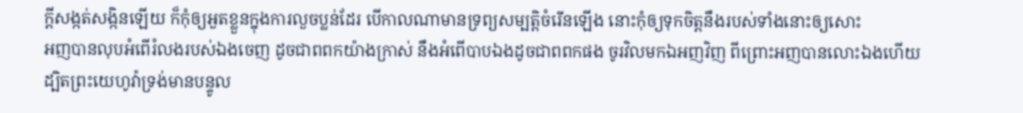ក្ដីសង្កត់សង្កិនឡើយ ក៏កុំឲ្យអួតខ្លួនក្នុងការលួចប្លន់ដែរ បើកាលណាមានទ្រព្យសម្បត្តិចំរើនឡើង នោះកុំឲ្យទុកចិត្តនឹងរបស់ទាំងនោះឲ្យសោះ
អញបានលុបអំពើរំលងរបស់ឯងចេញ ដូចជាពពកយ៉ាងក្រាស់ នឹងអំពើបាបឯងដូចជាពពកផង ចូរវិលមកឯអញវិញ ពីព្រោះអញបានលោះឯងហើយ
ដ្បិតព្រះយេហូវ៉ាទ្រង់មានបន្ទូល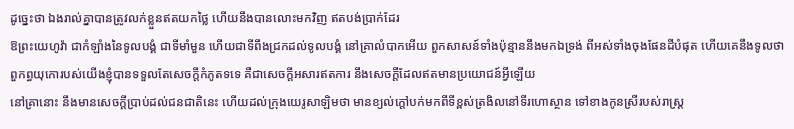ដូច្នេះថា ឯងរាល់គ្នាបានត្រូវលក់ខ្លួនឥតយកថ្លៃ ហើយនឹងបានលោះមកវិញ ឥតបង់ប្រាក់ដែរ
ឱព្រះយេហូវ៉ា ជាកំឡាំងនៃទូលបង្គំ ជាទីមាំមួន ហើយជាទីពឹងជ្រកដល់ទូលបង្គំ នៅគ្រាលំបាកអើយ ពួកសាសន៍ទាំងប៉ុន្មាននឹងមកឯទ្រង់ ពីអស់ទាំងចុងផែនដីបំផុត ហើយគេនឹងទូលថា ពួកព្ធយុកោរបស់យើងខ្ញុំបានទទួលតែសេចក្ដីកំភូតទទេ គឺជាសេចក្ដីអសារឥតការ នឹងសេចក្ដីដែលឥតមានប្រយោជន៍អ្វីឡើយ
នៅគ្រានោះ នឹងមានសេចក្ដីប្រាប់ដល់ជនជាតិនេះ ហើយដល់ក្រុងយេរូសាឡិមថា មានខ្យល់ក្តៅបក់មកពីទីខ្ពស់ត្រងិលនៅទីរហោស្ថាន ទៅខាងកូនស្រីរបស់រាស្ត្រ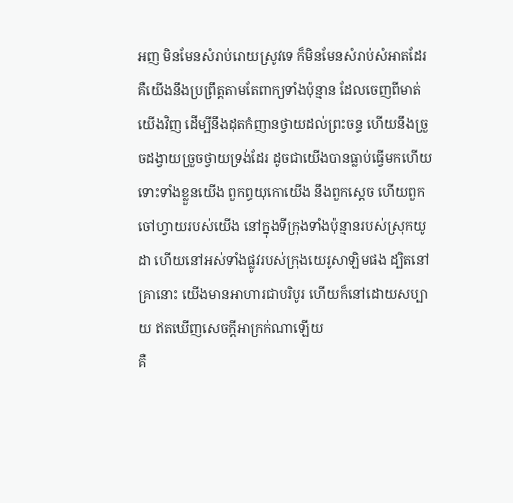អញ មិនមែនសំរាប់រោយស្រូវទេ ក៏មិនមែនសំរាប់សំអាតដែរ
គឺយើងនឹងប្រព្រឹត្តតាមតែពាក្យទាំងប៉ុន្មាន ដែលចេញពីមាត់យើងវិញ ដើម្បីនឹងដុតកំញានថ្វាយដល់ព្រះចន្ទ ហើយនឹងច្រួចដង្វាយច្រួចថ្វាយទ្រង់ដែរ ដូចជាយើងបានធ្លាប់ធ្វើមកហើយ ទោះទាំងខ្លួនយើង ពួកព្ធយុកោយើង នឹងពួកស្តេច ហើយពួកចៅហ្វាយរបស់យើង នៅក្នុងទីក្រុងទាំងប៉ុន្មានរបស់ស្រុកយូដា ហើយនៅអស់ទាំងផ្លូវរបស់ក្រុងយេរូសាឡិមផង ដ្បិតនៅគ្រានោះ យើងមានអាហារជាបរិបូរ ហើយក៏នៅដោយសប្បាយ ឥតឃើញសេចក្ដីអាក្រក់ណាឡើយ
គឺ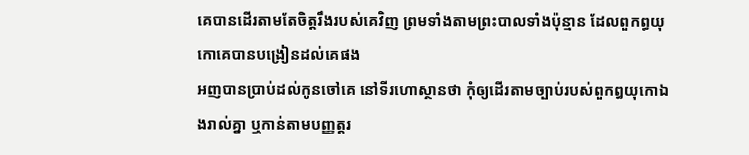គេបានដើរតាមតែចិត្តរឹងរបស់គេវិញ ព្រមទាំងតាមព្រះបាលទាំងប៉ុន្មាន ដែលពួកព្ធយុកោគេបានបង្រៀនដល់គេផង
អញបានប្រាប់ដល់កូនចៅគេ នៅទីរហោស្ថានថា កុំឲ្យដើរតាមច្បាប់របស់ពួកឰយុកោឯងរាល់គ្នា ឬកាន់តាមបញ្ញត្តរ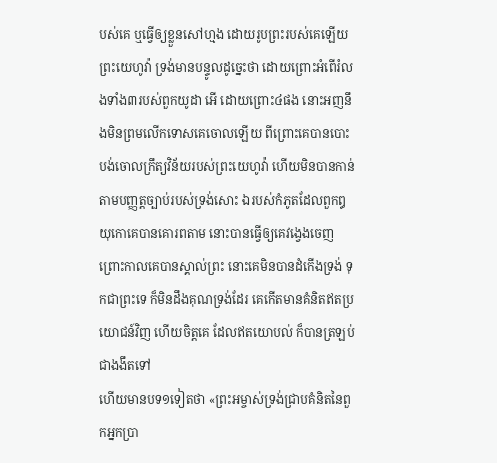បស់គេ ឬធ្វើឲ្យខ្លួនសៅហ្មង ដោយរូបព្រះរបស់គេឡើយ
ព្រះយេហូវ៉ា ទ្រង់មានបន្ទូលដូច្នេះថា ដោយព្រោះអំពើរំលងទាំង៣របស់ពួកយូដា អើ ដោយព្រោះ៤ផង នោះអញនឹងមិនព្រមលើកទោសគេចោលឡើយ ពីព្រោះគេបានបោះបង់ចោលក្រឹត្យវិន័យរបស់ព្រះយេហូវ៉ា ហើយមិនបានកាន់តាមបញ្ញត្តច្បាប់របស់ទ្រង់សោះ ឯរបស់កំភូតដែលពួកឰយុកោគេបានគោរពតាម នោះបានធ្វើឲ្យគេវង្វេងចេញ
ព្រោះកាលគេបានស្គាល់ព្រះ នោះគេមិនបានដំកើងទ្រង់ ទុកជាព្រះទេ ក៏មិនដឹងគុណទ្រង់ដែរ គេកើតមានគំនិតឥតប្រយោជន៍វិញ ហើយចិត្តគេ ដែលឥតយោបល់ ក៏បានត្រឡប់ជាងងឹតទៅ
ហើយមានបទ១ទៀតថា «ព្រះអម្ចាស់ទ្រង់ជ្រាបគំនិតនៃពួកអ្នកប្រា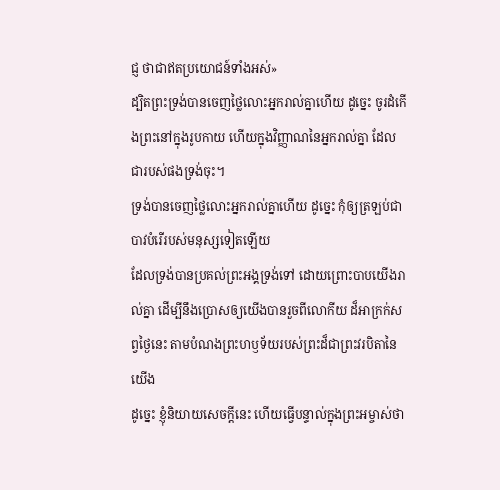ជ្ញ ថាជាឥតប្រយោជន៍ទាំងអស់»
ដ្បិតព្រះទ្រង់បានចេញថ្លៃលោះអ្នករាល់គ្នាហើយ ដូច្នេះ ចូរដំកើងព្រះនៅក្នុងរូបកាយ ហើយក្នុងវិញ្ញាណនៃអ្នករាល់គ្នា ដែលជារបស់ផងទ្រង់ចុះ។
ទ្រង់បានចេញថ្លៃលោះអ្នករាល់គ្នាហើយ ដូច្នេះ កុំឲ្យត្រឡប់ជាបាវបំរើរបស់មនុស្សទៀតឡើយ
ដែលទ្រង់បានប្រគល់ព្រះអង្គទ្រង់ទៅ ដោយព្រោះបាបយើងរាល់គ្នា ដើម្បីនឹងប្រោសឲ្យយើងបានរួចពីលោកីយ ដ៏អាក្រក់សព្វថ្ងៃនេះ តាមបំណងព្រះហឫទ័យរបស់ព្រះដ៏ជាព្រះវរបិតានៃយើង
ដូច្នេះ ខ្ញុំនិយាយសេចក្ដីនេះ ហើយធ្វើបន្ទាល់ក្នុងព្រះអម្ចាស់ថា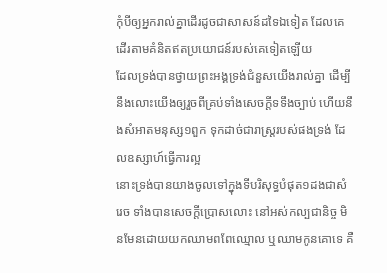កុំបីឲ្យអ្នករាល់គ្នាដើរដូចជាសាសន៍ដទៃឯទៀត ដែលគេដើរតាមគំនិតឥតប្រយោជន៍របស់គេទៀតឡើយ
ដែលទ្រង់បានថ្វាយព្រះអង្គទ្រង់ជំនួសយើងរាល់គ្នា ដើម្បីនឹងលោះយើងឲ្យរួចពីគ្រប់ទាំងសេចក្ដីទទឹងច្បាប់ ហើយនឹងសំអាតមនុស្ស១ពួក ទុកដាច់ជារាស្ត្ររបស់ផងទ្រង់ ដែលឧស្សាហ៍ធ្វើការល្អ
នោះទ្រង់បានយាងចូលទៅក្នុងទីបរិសុទ្ធបំផុត១ដងជាសំរេច ទាំងបានសេចក្ដីប្រោសលោះ នៅអស់កល្បជានិច្ច មិនមែនដោយយកឈាមពពែឈ្មោល ឬឈាមកូនគោទេ គឺ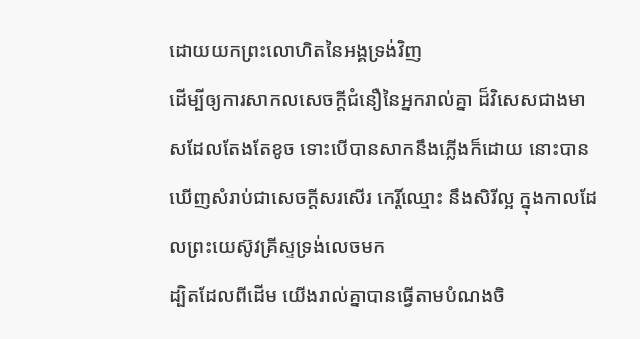ដោយយកព្រះលោហិតនៃអង្គទ្រង់វិញ
ដើម្បីឲ្យការសាកលសេចក្ដីជំនឿនៃអ្នករាល់គ្នា ដ៏វិសេសជាងមាសដែលតែងតែខូច ទោះបើបានសាកនឹងភ្លើងក៏ដោយ នោះបានឃើញសំរាប់ជាសេចក្ដីសរសើរ កេរ្តិ៍ឈ្មោះ នឹងសិរីល្អ ក្នុងកាលដែលព្រះយេស៊ូវគ្រីស្ទទ្រង់លេចមក
ដ្បិតដែលពីដើម យើងរាល់គ្នាបានធ្វើតាមបំណងចិ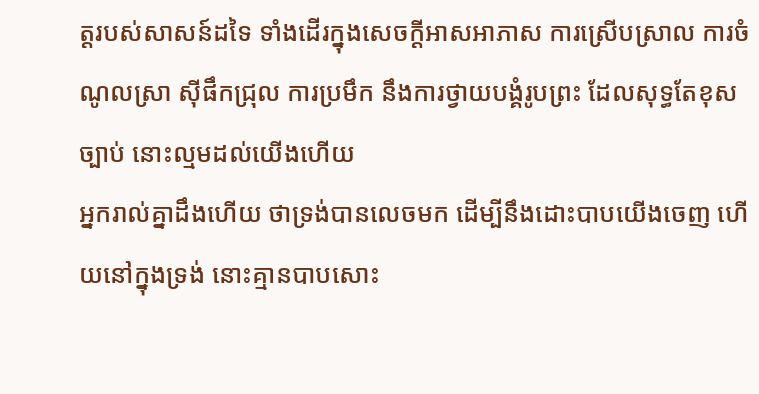ត្តរបស់សាសន៍ដទៃ ទាំងដើរក្នុងសេចក្ដីអាសអាភាស ការស្រើបស្រាល ការចំណូលស្រា ស៊ីផឹកជ្រុល ការប្រមឹក នឹងការថ្វាយបង្គំរូបព្រះ ដែលសុទ្ធតែខុសច្បាប់ នោះល្មមដល់យើងហើយ
អ្នករាល់គ្នាដឹងហើយ ថាទ្រង់បានលេចមក ដើម្បីនឹងដោះបាបយើងចេញ ហើយនៅក្នុងទ្រង់ នោះគ្មានបាបសោះ